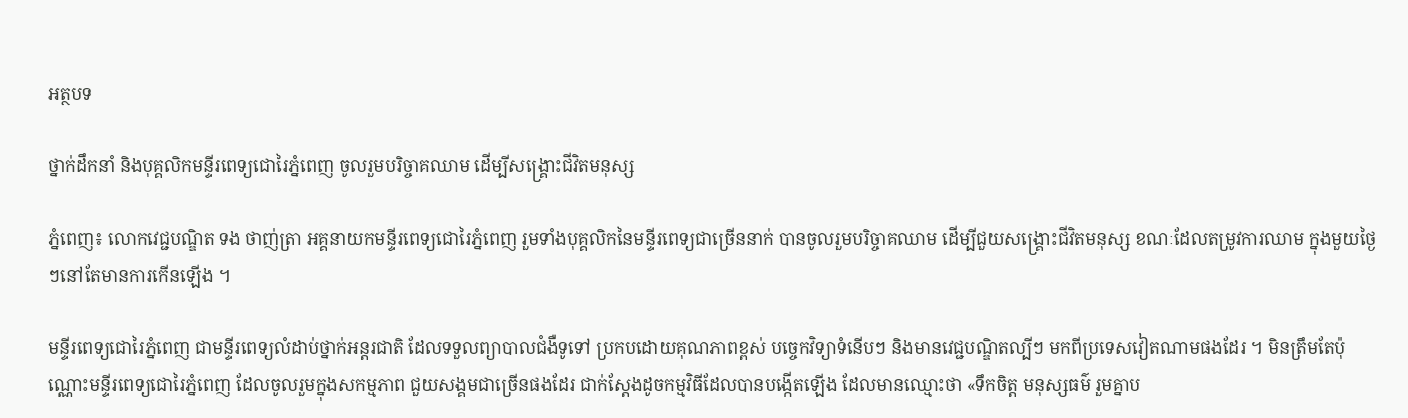អត្ថបទ

ថ្នាក់ដឹកនាំ និងបុគ្គលិកមន្ទីរពេទ្យជោរៃភ្នំពេញ ចូលរួមបរិច្ចាគឈាម ដើម្បីសង្គ្រោះជីវិតមនុស្ស

ភ្នំពេញ៖ លោកវេជ្ជបណ្ឌិត ទង ថាញ់ត្រា អគ្គនាយកមន្ទីរពេទ្យជោរៃភ្នំពេញ រួមទាំងបុគ្គលិកនៃមន្ទីរពេទ្យជាច្រើននាក់ បានចូលរួមបរិច្ចាគឈាម ដើម្បីជួយសង្គ្រោះជីវិតមនុស្ស ខណៈដែលតម្រូវការឈាម ក្នុងមួយថ្ងៃៗនៅតែមានការកើនឡើង ។

មន្ទីរពេទ្យជោរៃភ្នំពេញ ជាមន្ទីរពេទ្យលំដាប់ថ្នាក់អន្តរជាតិ ដែលទទួលព្យាបាលជំងឺទូទៅ ប្រកបដោយគុណភាពខ្ពស់ បច្ចេកវិទ្យាទំនើបៗ និងមានវេជ្ជបណ្ឌិតល្បីៗ មកពីប្រទេសវៀតណាមផងដែរ ។ មិនត្រឹមតែប៉ុណ្ណោះមន្ទីរពេទ្យជោរៃភ្នំពេញ ដែលចូលរួមក្នុងសកម្មភាព ជួយសង្គមជាច្រើនផងដែរ ជាក់ស្ដែងដូចកម្មវិធីដែលបានបង្កើតឡើង ដែលមានឈ្មោះថា «ទឹកចិត្ត មនុស្សធម៌ រួមគ្នាប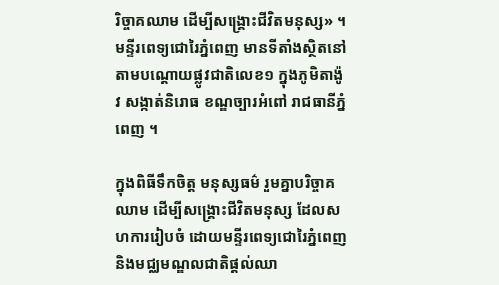រិច្ចាគឈាម ដើម្បីសង្គ្រោះជីវិតមនុស្ស» ។ មន្ទីរពេទ្យជោរៃភ្នំពេញ មានទីតាំងស្ថិតនៅតាមបណ្ដោយផ្លូវជាតិលេខ១ ក្នុងភូមិតាង៉ូវ សង្កាត់និរោធ ខណ្ឌច្បារអំពៅ រាជធានីភ្នំពេញ ។

ក្នុងពិធីទឹកចិត្ត មនុស្សធម៌ រួមគ្នាបរិច្ចាគឈាម ដើម្បីសង្គ្រោះជីវិតមនុស្ស ដែលសហការរៀបចំ ដោយមន្ទីរពេទ្យជោរៃភ្នំពេញ និងមជ្ឈមណ្ឌលជាតិផ្ដល់ឈា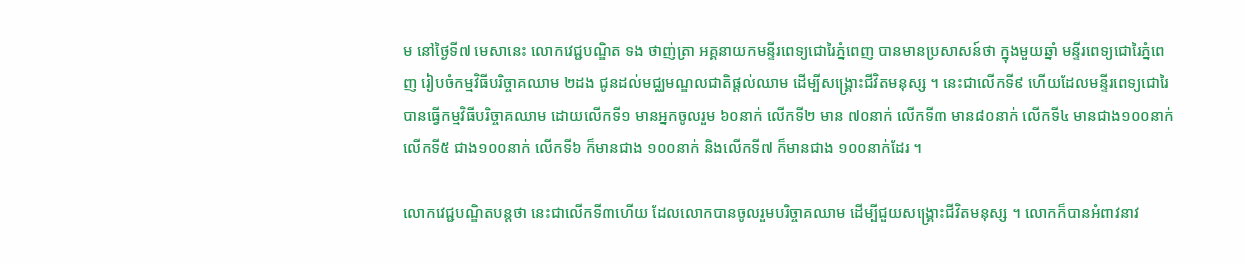ម នៅថ្ងៃទី៧ មេសានេះ លោកវេជ្ជបណ្ឌិត ទង ថាញ់ត្រា អគ្គនាយកមន្ទីរពេទ្យជោរៃភ្នំពេញ បានមានប្រសាសន៍ថា ក្នុងមួយឆ្នាំ មន្ទីរពេទ្យជោរៃភ្នំពេញ រៀបចំកម្មវិធីបរិច្ចាគឈាម ២ដង ជូនដល់មជ្ឈមណ្ឌលជាតិផ្ដល់ឈាម ដើម្បីសង្គ្រោះជីវិតមនុស្ស ។ នេះជាលើកទី៩ ហើយដែលមន្ទីរពេទ្យជោរៃ បានធ្វើកម្មវិធីបរិច្ចាគឈាម ដោយលើកទី១ មានអ្នកចូលរួម ៦០នាក់ លើកទី២ មាន ៧០នាក់ លើកទី៣ មាន៨០នាក់ លើកទី៤ មានជាង១០០នាក់ លើកទី៥ ជាង១០០នាក់ លើកទី៦ ក៏មានជាង ១០០នាក់ និងលើកទី៧ ក៏មានជាង ១០០នាក់ដែរ ។

លោកវេជ្ជបណ្ឌិតបន្តថា នេះជាលើកទី៣ហើយ ដែលលោកបានចូលរួមបរិច្ចាគឈាម ដើម្បីជួយសង្គ្រោះជីវិតមនុស្ស ។ លោកក៏បានអំពាវនាវ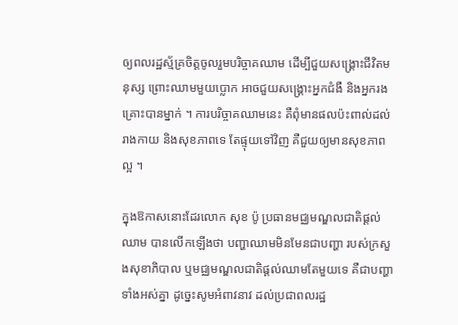ឲ្យពលរដ្ឋស្ម័គ្រចិត្តចូលរួមបរិច្ចាគឈាម ដើម្បីជួយសង្គ្រោះជីវិតមនុស្ស ព្រោះឈាមមួយប្លោក អាចជួយសង្គ្រោះអ្នកជំងឺ និងអ្នករងគ្រោះបានម្នាក់ ។ ការបរិច្ចាគឈាមនេះ គឺពុំមានផលប៉ះពាល់ដល់រាងកាយ និងសុខភាពទេ តែផ្ទុយទៅវិញ គឺជួយឲ្យមានសុខភាពល្អ ។

ក្នុងឱកាសនោះដែរលោក សុខ ប៉ូ ប្រធានមជ្ឈមណ្ឌលជាតិផ្ដល់ឈាម បានលើកឡើងថា បញ្ហាឈាមមិនមែនជាបញ្ហា របស់ក្រសួងសុខាភិបាល ឬមជ្ឈមណ្ឌលជាតិផ្ដល់ឈាមតែមួយទេ គឺជាបញ្ហាទាំងអស់គ្នា ដូច្នេះសូមអំពាវនាវ ដល់ប្រជាពលរដ្ឋ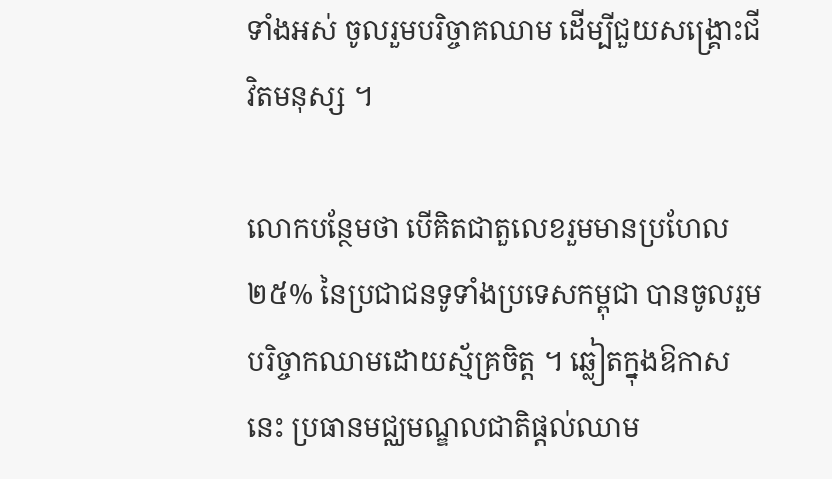ទាំងអស់ ចូលរួមបរិច្ចាគឈាម ដើម្បីជួយសង្គ្រោះជីវិតមនុស្ស ។

លោកបន្ថែមថា បើគិតជាតួលេខរួមមានប្រហែល ២៥% នៃប្រជាជនទូទាំងប្រទេសកម្ពុជា បានចូលរួមបរិច្ចាកឈាមដោយស្ម័គ្រចិត្ត ។ ឆ្លៀតក្នុងឱកាសនេះ ប្រធានមជ្ឈមណ្ឌលជាតិផ្ដល់ឈាម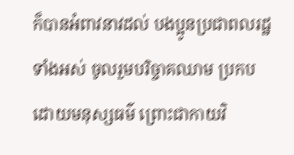ក៏បានអំពាវនាវដល់ បងប្អូនប្រជាពលរដ្ឋទាំងអស់ ចូលរួមបរិច្ចាគឈាម ប្រកបដោយមនុស្សធម៌ ព្រោះជាកាយវិ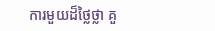ការមួយដ៏ថ្លៃថ្លា គួ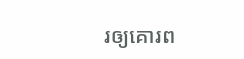រឲ្យគោរព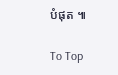បំផុត ៕

To Top